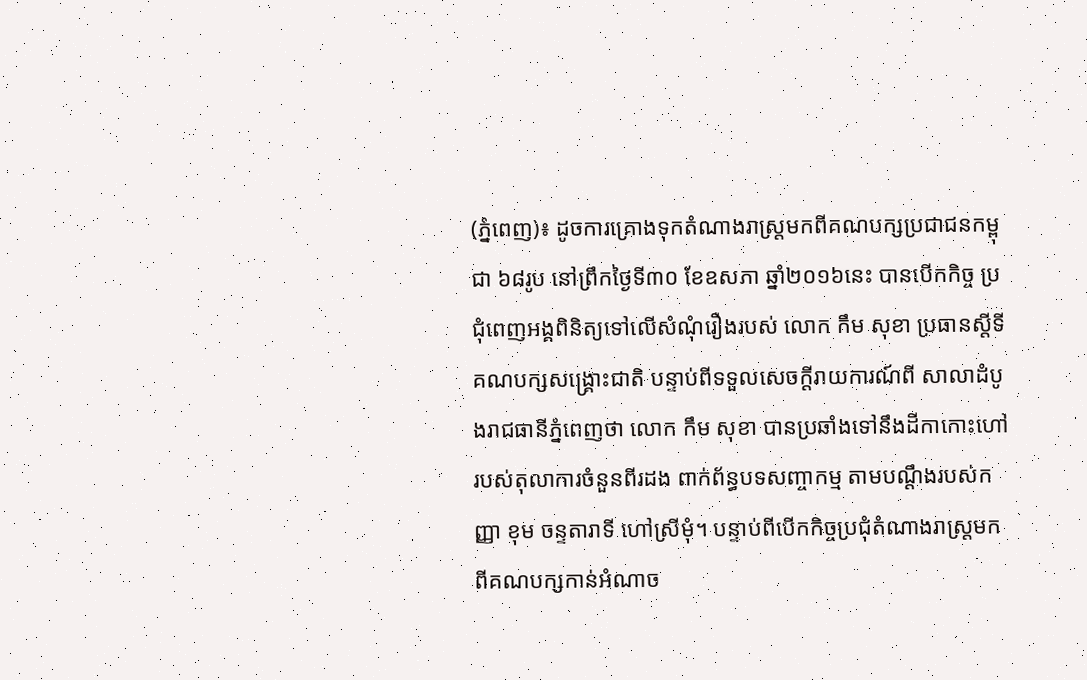(ភ្នំពេញ)៖ ដូចការគ្រោងទុកតំណាងរាស្រ្តមកពីគណបក្សប្រជាជនកម្ពុជា ៦៨រូប នៅព្រឹកថ្ងៃទី៣០ ខែឧសភា ឆ្នាំ២០១៦នេះ បានបើកកិច្ច ប្រជុំពេញអង្គពិនិត្យទៅលើសំណុំរឿងរបស់ លោក កឹម សុខា ប្រធានស្តីទីគណបក្សសង្រ្គោះជាតិ បន្ទាប់ពីទទួលសេចក្តីរាយការណ៍ពី សាលាដំបូងរាជធានីភ្នំពេញថា លោក កឹម សុខា បានប្រឆាំងទៅនឹងដីកាកោះហៅរបស់តុលាការចំនួនពីរដង ពាក់ព័ន្ធបទសញ្ចាកម្ម តាមបណ្តឹងរបស់កញ្ញា ខុម ចន្ទតារាទី ហៅស្រីមុំ។ បន្ទាប់ពីបើកកិច្ចប្រជុំតំណាងរាស្រ្តមកពីគណបក្សកាន់អំណាច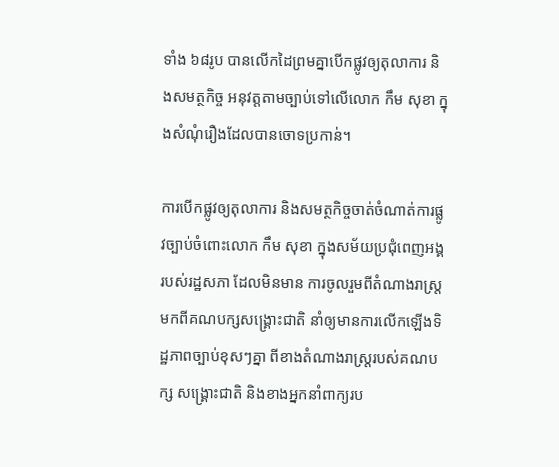ទាំង ៦៨រូប បានលើកដៃព្រមគ្នាបើកផ្លូវឲ្យតុលាការ និងសមត្ថកិច្ច អនុវត្តតាមច្បាប់ទៅលើលោក កឹម សុខា ក្នុងសំណុំរឿងដែលបានចោទប្រកាន់។

ការបើកផ្លូវឲ្យតុលាការ និងសមត្ថកិច្ចចាត់ចំណាត់ការផ្លូវច្បាប់ចំពោះលោក កឹម សុខា ក្នុងសម័យប្រជុំពេញអង្គរបស់រដ្ឋសភា ដែលមិនមាន ការចូលរួមពីតំណាងរាស្ត្រមកពីគណបក្សសង្រ្គោះជាតិ នាំឲ្យមានការលើកឡើងទិដ្ឋភាពច្បាប់ខុសៗគ្នា ពីខាងតំណាងរាស្ត្ររបស់គណបក្ស សង្រ្គោះជាតិ និងខាងអ្នកនាំពាក្យរប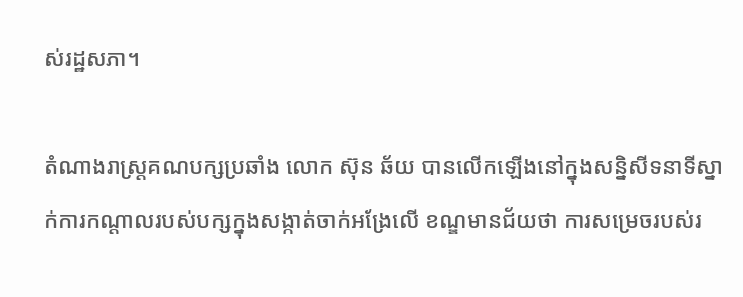ស់រដ្ឋសភា។

តំណាងរាស្ត្រគណបក្សប្រឆាំង លោក ស៊ុន ឆ័យ បានលើកឡើងនៅក្នុងសន្និសីទនាទីស្នាក់ការកណ្តាលរបស់បក្សក្នុងសង្កាត់ចាក់អង្រែលើ ខណ្ឌមានជ័យថា ការសម្រេចរបស់រ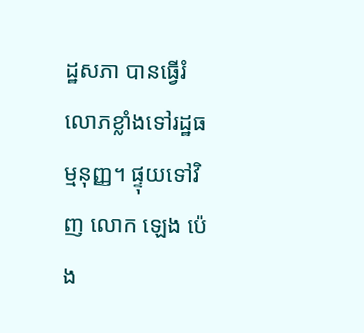ដ្ឋសភា បានធ្វើរំលោភខ្លាំងទៅរដ្ឋធម្មនុញ្ញ។ ផ្ទុយទៅវិញ លោក ឡេង ប៉េង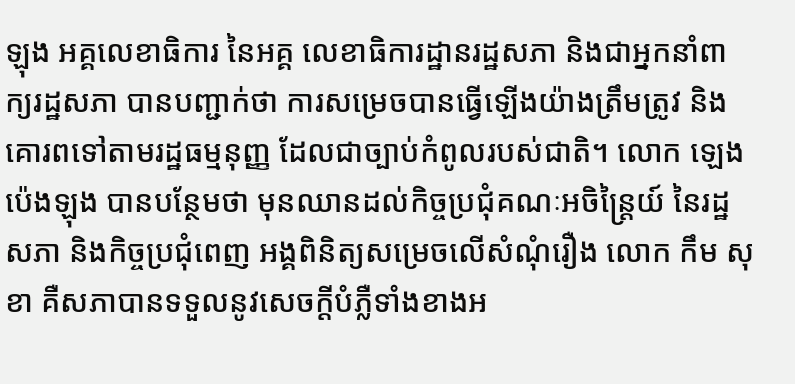ឡុង អគ្គលេខាធិការ នៃអគ្គ លេខាធិការដ្ឋានរដ្ឋសភា និងជាអ្នកនាំពាក្យរដ្ឋសភា បានបញ្ជាក់ថា ការសម្រេចបានធ្វើឡើងយ៉ាងត្រឹមត្រូវ និងគោរពទៅតាមរដ្ឋធម្មនុញ្ញ ដែលជាច្បាប់កំពូលរបស់ជាតិ។ លោក ឡេង ប៉េងឡុង បានបន្ថែមថា មុនឈានដល់កិច្ចប្រជុំគណៈអចិន្ត្រៃយ៍ នៃរដ្ឋសភា និងកិច្ចប្រជុំពេញ អង្គពិនិត្យសម្រេចលើសំណុំរឿង លោក កឹម សុខា គឺសភាបានទទួលនូវសេចក្តីបំភ្លឺទាំងខាងអ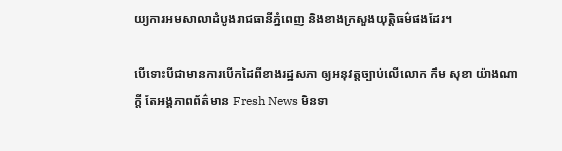យ្យការអមសាលាដំបូងរាជធានីភ្នំពេញ និងខាងក្រសួងយុត្តិធម៌ផងដែរ។

បើទោះបីជាមានការបើកដៃពីខាងរដ្ឋសភា ឲ្យអនុវត្តច្បាប់លើលោក កឹម សុខា យ៉ាងណាក្តី តែអង្គភាពព័ត៌មាន Fresh News មិនទា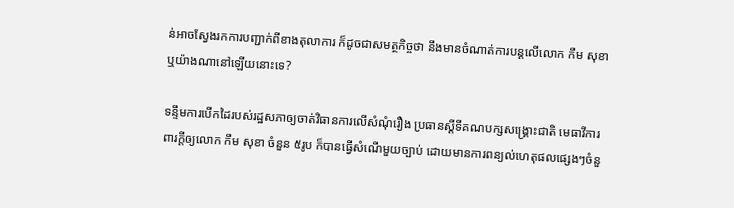ន់អាចស្វែងរកការបញ្ជាក់ពីខាងតុលាការ ក៏ដូចជាសមត្ថកិច្ចថា នឹងមានចំណាត់ការបន្តលើលោក កឹម សុខា ឬយ៉ាងណានៅឡើយនោះទេ?

ទន្ទឹមការបើកដៃរបស់រដ្ឋសភាឲ្យចាត់វិធានការលើសំណុំរឿង ប្រធានស្តីទីគណបក្សសង្រ្គោះជាតិ មេធាវីការពារក្តីឲ្យលោក កឹម សុខា ចំនួន ៥រូប ក៏បានធ្វើសំណើមួយច្បាប់ ដោយមានការពន្យល់ហេតុផលផ្សេងៗចំនួ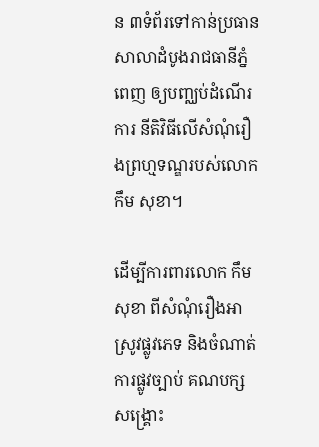ន ៣ទំព័រទៅកាន់ប្រធានសាលាដំបូងរាជធានីភ្នំពេញ ឲ្យបញ្ឈប់ដំណើរការ នីតិវិធីលើសំណុំរឿងព្រហ្មទណ្ឌរបស់លោក កឹម សុខា។

ដើម្បីការពារលោក កឹម សុខា ពីសំណុំរឿងអាស្រូវផ្លូវភេទ និងចំណាត់ការផ្លូវច្បាប់ គណបក្សសង្រ្គោះ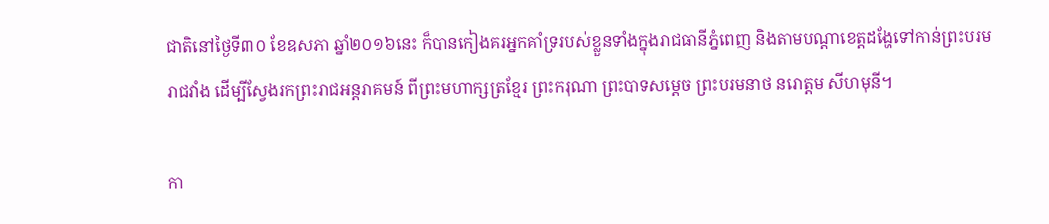ជាតិនៅថ្ងៃទី៣០ ខែឧសភា ឆ្នាំ២០១៦នេះ ក៏បានកៀងគរអ្នកគាំទ្ររបស់ខ្លួនទាំងក្នុងរាជធានីភ្នំពេញ និងតាមបណ្តាខេត្តដង្ហែទៅកាន់ព្រះបរមរាជវាំង ដើម្បីស្វែងរកព្រះរាជអន្តរាគមន៍ ពីព្រះមហាក្សត្រខ្មែរ ព្រះករុណា ព្រះបាទសម្តេច ព្រះបរមនាថ នរោត្តម សីហមុនី។

កា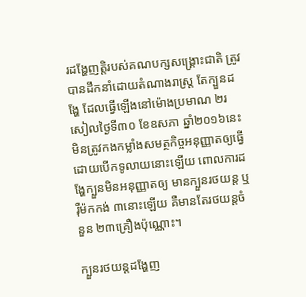រដង្ហែញត្តិរបស់គណបក្សសង្រ្គោះជាតិ ត្រូវបានដឹកនាំដោយតំណាងរាស្រ្ត តែក្បួនដង្ហែ ដែលធ្វើឡើងនៅម៉ោងប្រមាណ ២រសៀលថ្ងៃទី៣០ ខែឧសភា ឆ្នាំ២០១៦នេះ មិនត្រូវកងកម្លាំងសមត្ថកិច្ចអនុញ្ញាតឲ្យធ្វើដោយបើកទូលាយនោះឡើយ ពោលការដង្ហែក្បួនមិនអនុញ្ញាតឲ្យ មានក្បួនរថយន្ត ឬរ៉ឺម៉កកង់ ៣នោះឡើយ គឺមានតែរថយន្តចំនួន ២៣គ្រឿងប៉ុណ្ណោះ។

ក្បួនរថយន្តដង្ហែញ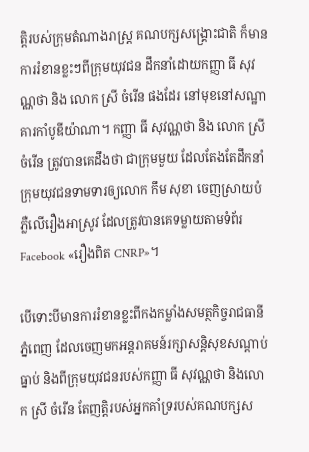ត្តិរបស់ក្រុមតំណាងរាស្រ្ត គណបក្សសង្រ្គោះជាតិ ក៏មានការរំខានខ្លះៗពីក្រុមយុវជន ដឹកនាំដោយកញ្ញា ធី សុវណ្ណថា និង លោក ស្រី ចំរើន ផងដែរ នៅមុខនៅសណ្ឋាគារកាំបូឌីយ៉ាណា។ កញ្ញា ធី សុវណ្ណថា និង លោក ស្រី ចំរើន ត្រូវបានគេដឹងថា ជាក្រុមមួយ ដែលតែងតែដឹកនាំក្រុមយុវជនទាមទារឲ្យលោក កឹម សុខា ចេញស្រាយបំភ្លឺលើរឿងអាស្រូវ ដែលត្រូវបានគេទម្លាយតាមទំព័រ Facebook «រឿងពិត CNRP»។

បើទោះបីមានការរំខានខ្លះពីកងកម្លាំងសមត្ថកិច្ចរាជធានីភ្នំពេញ ដែលចេញមកអន្តរាគមន៍រក្សាសន្តិសុខសណ្តាប់ធ្នាប់ និងពីក្រុមយុវជនរបស់កញ្ញា ធី សុវណ្ណថា និងលោក ស្រី ចំរើន តែញត្តិរបស់អ្នកគាំទ្ររបស់គណបក្សស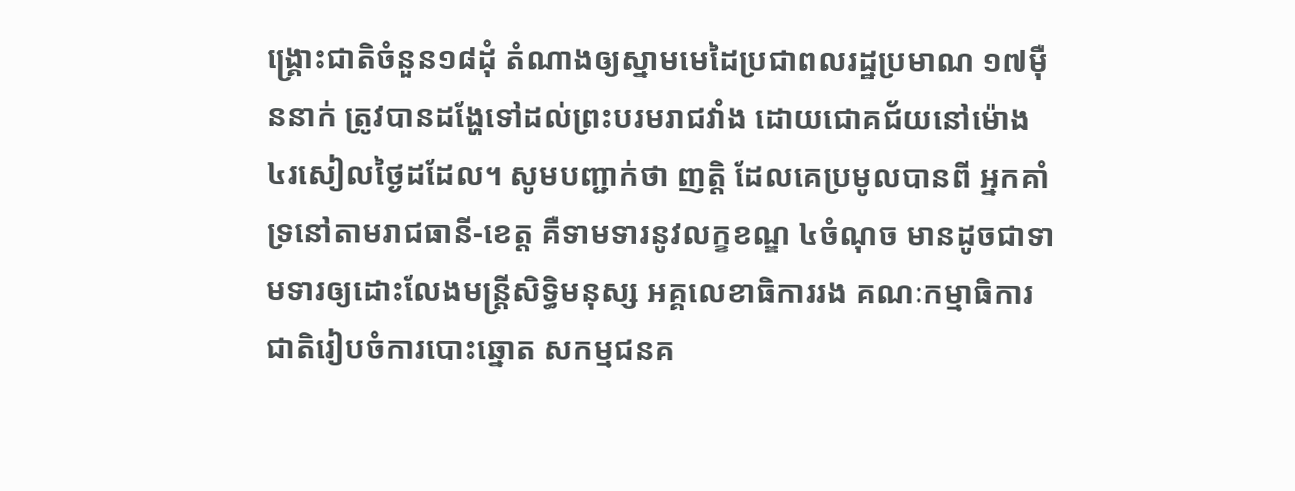ង្រ្គោះជាតិចំនួន១៨ដុំ តំណាងឲ្យស្នាមមេដៃប្រជាពលរដ្ឋប្រមាណ ១៧ម៉ឺននាក់ ត្រូវបានដង្ហែទៅដល់ព្រះបរមរាជវាំង ដោយជោគជ័យនៅម៉ោង ៤រសៀលថ្ងៃដដែល។ សូមបញ្ជាក់ថា ញត្តិ ដែលគេប្រមូលបានពី អ្នកគាំទ្រនៅតាមរាជធានី-ខេត្ត គឺទាមទារនូវលក្ខខណ្ឌ ៤ចំណុច មានដូចជាទាមទារឲ្យដោះលែងមន្រ្តីសិទ្ធិមនុស្ស អគ្គលេខាធិការរង គណៈកម្មាធិការជាតិរៀបចំការបោះឆ្នោត សកម្មជនគ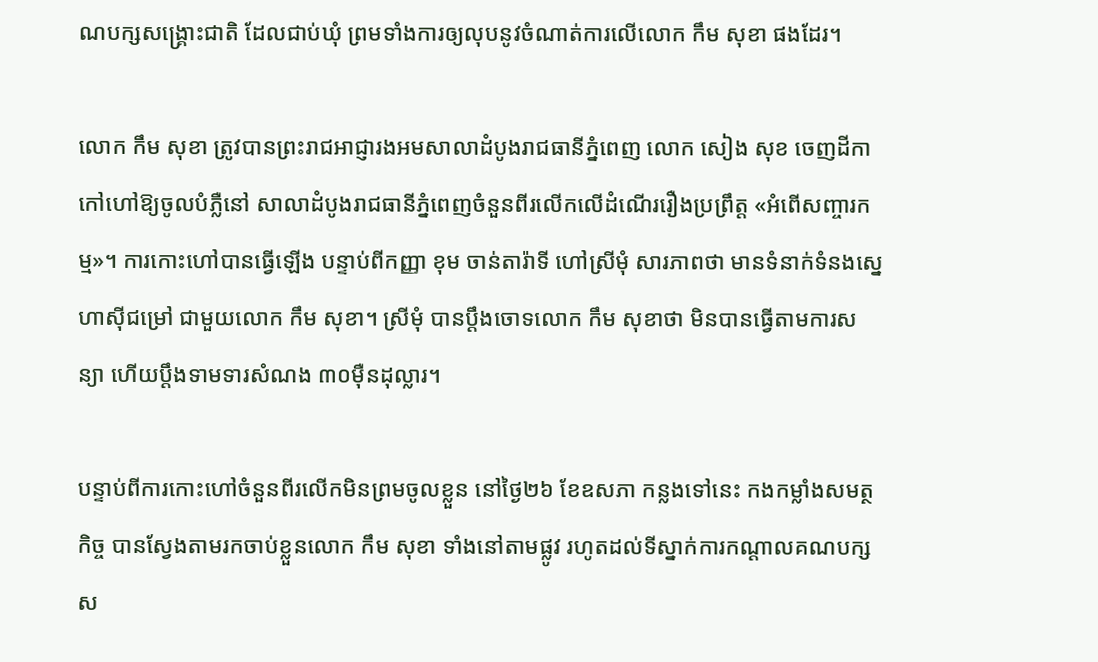ណបក្សសង្រ្គោះជាតិ ដែលជាប់ឃុំ ព្រមទាំងការឲ្យលុបនូវចំណាត់ការលើលោក កឹម សុខា ផងដែរ។

លោក កឹម សុខា ត្រូវបានព្រះរាជអាជ្ញារងអមសាលាដំបូងរាជធានីភ្នំពេញ លោក សៀង សុខ ចេញដីកាកៅហៅឱ្យចូលបំភ្លឺនៅ សាលាដំបូងរាជធានីភ្នំពេញចំនួនពីរលើកលើដំណើររឿងប្រព្រឹត្ត «អំពើសញ្ចារកម្ម»។ ការកោះហៅបានធ្វើឡើង បន្ទាប់ពីកញ្ញា ខុម ចាន់តារ៉ាទី ហៅស្រីមុំ សារភាពថា មានទំនាក់ទំនងស្នេហាស៊ីជម្រៅ ជាមួយលោក កឹម សុខា។ ស្រីមុំ បានប្តឹងចោទលោក កឹម សុខាថា មិនបានធ្វើតាមការសន្យា ហើយប្តឹងទាមទារសំណង ៣០ម៉ឺនដុល្លារ។

បន្ទាប់ពីការកោះហៅចំនួនពីរលើកមិនព្រមចូលខ្លួន នៅថ្ងៃ២៦ ខែឧសភា កន្លងទៅនេះ កងកម្លាំងសមត្ថកិច្ច បានស្វែងតាមរកចាប់ខ្លួនលោក កឹម សុខា ទាំងនៅតាមផ្លូវ រហូតដល់ទីស្នាក់ការកណ្តាលគណបក្សស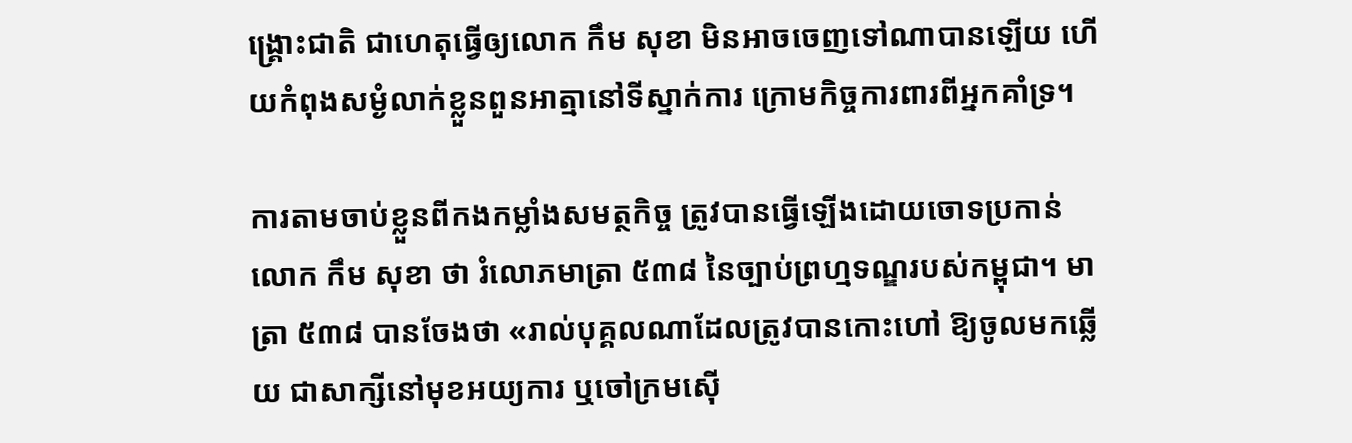ង្រ្គោះជាតិ ជាហេតុធ្វើឲ្យលោក កឹម សុខា មិនអាចចេញទៅណាបានឡើយ ហើយកំពុងសម្ងំលាក់ខ្លួនពួនអាត្មានៅទីស្នាក់ការ ក្រោមកិច្ចការពារពីអ្នកគាំទ្រ។

ការតាមចាប់ខ្លួនពីកងកម្លាំងសមត្ថកិច្ច ត្រូវបានធ្វើឡើងដោយចោទប្រកាន់លោក កឹម សុខា ថា រំលោភមាត្រា ៥៣៨ នៃច្បាប់ព្រហ្មទណ្ឌរបស់កម្ពុជា។ មាត្រា ៥៣៨ បានចែងថា «រាល់បុគ្គលណាដែលត្រូវបានកោះហៅ ឱ្យចូលមកឆ្លើយ ជាសាក្សីនៅមុខអយ្យការ ឬចៅក្រមស៊ើ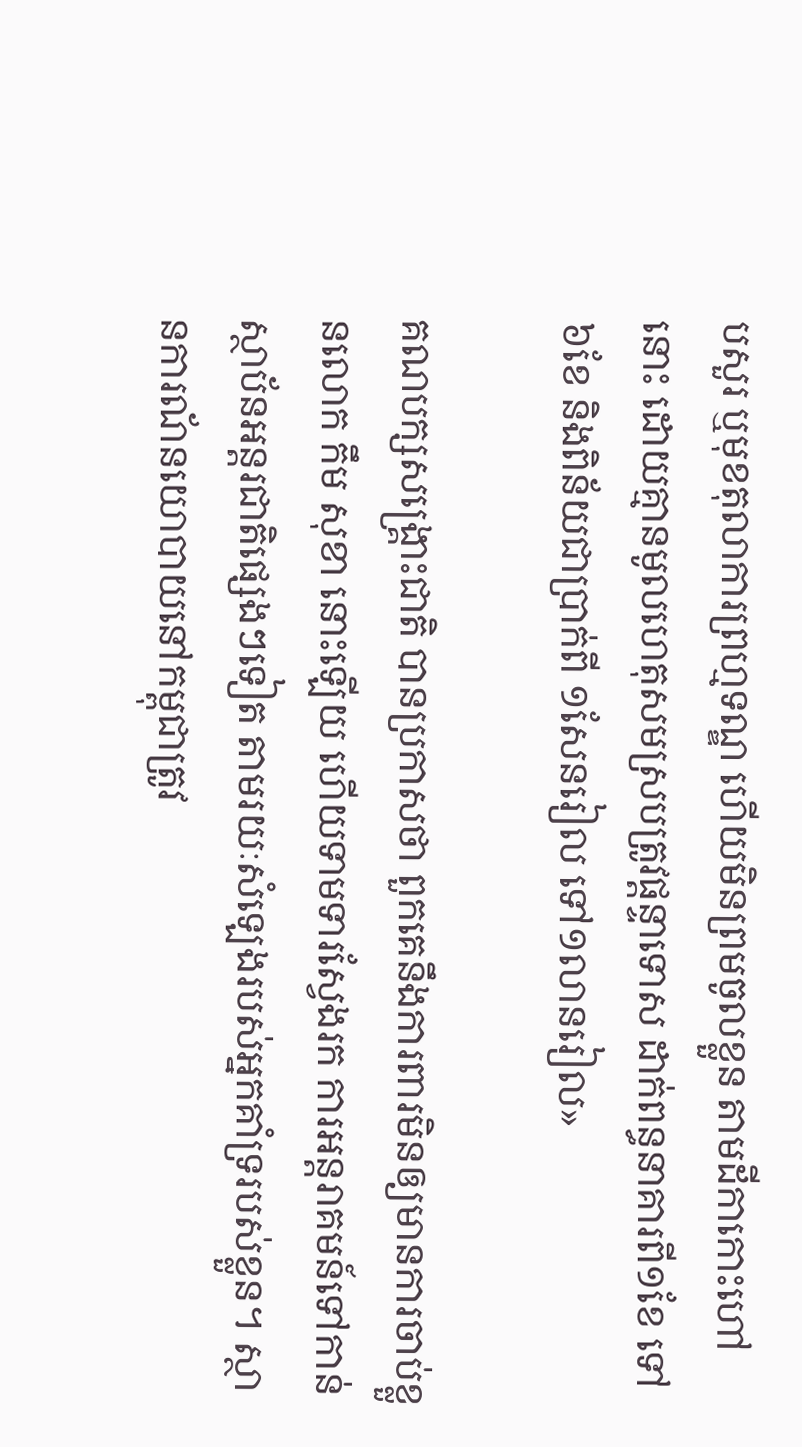បសួរ ឬមុខតុលាការព្រហ្មទណ្ឌ ហើយមិនព្រមចូលខ្លួន តាមដីកាកោះហៅនោះ ដោយគ្មានមូលហេតុសមស្របត្រូវផ្តន្ទាទោស ដាក់ពន្ធនាគារពី១ខែ ទៅ៦ខែ និងពិន័យជាប្រាក់ពី ១សែនរៀល ទៅ១លានរៀល»

គណបក្សសង្រ្គោះជាតិ បានប្រកាសថា ពួកគេនឹងការពារមិនឲ្យមានការចាប់ខ្លួនលោក កឹម សុខា នោះឡើយ ហើយទាមទារស្វែងរក ការអន្តរាគមន៍ទៅកាន់ស្ថាប័នអន្តរជាតិផ្សេងៗទៀត តាមរយៈសំឡេងរបស់អ្នកគាំទ្ររបស់ខ្លួន។ ស្ថានការណ័នយោបាយនៅកម្ពុជាត្រូវ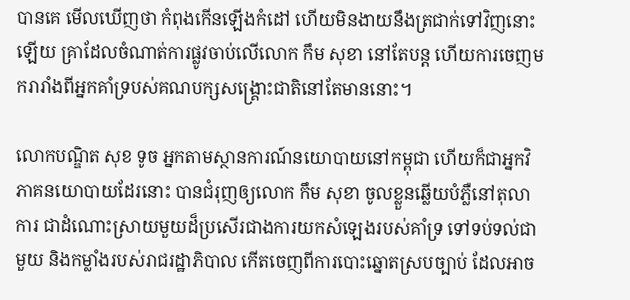បានគេ មើលឃើញថា កំពុងកើនឡើងកំដៅ ហើយមិនងាយនឹងត្រជាក់ទៅវិញនោះឡើយ គ្រាដែលចំណាត់ការផ្លូវចាប់លើលោក កឹម សុខា នៅតែបន្ត ហើយការចេញមករារាំងពីអ្នកគាំទ្របស់គណបក្សសង្រ្គោះជាតិនៅតែមាននោះ។

លោកបណ្ឌិត សុខ ទូច អ្នកតាមស្ថានការណ៍នយោបាយនៅកម្ពុជា ហើយក៏ជាអ្នកវិភាគនយោបាយដែរនោះ បានជំរុញឲ្យលោក កឹម សុខា ចូលខ្លួនឆ្លើយបំភ្លឺនៅតុលាការ ជាដំណោះស្រាយមួយដ៏ប្រសើរជាងការយកសំឡេងរបស់គាំទ្រ ទៅទប់ទល់ជាមួយ និងកម្លាំងរបស់រាជរដ្ឋាភិបាល កើតចេញពីការបោះឆ្នោតស្របច្បាប់ ដែលអាច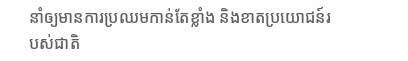នាំឲ្យមានការប្រឈមកាន់តែខ្លាំង និងខាតប្រយោជន៍របស់ជាតិ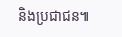និងប្រជាជន៕